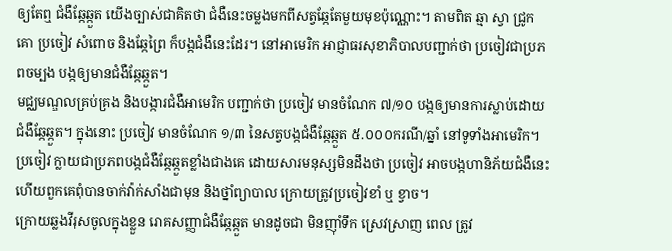ឲ្យតែឮ ជំងឺឆ្កែឆ្កួត យើងច្បាស់ជាគិតថា ជំងឺនេះចម្លងមកពីសត្វឆ្កែតែមួយមុខប៉ុណ្ណោះ។ តាមពិត ឆ្មា ស្វា ជ្រូក គោ ប្រចៀវ សំពោច និងឆ្កែព្រៃ ក៏បង្កជំងឺនេះដែរ។ នៅអាមេរិក អាជ្ញាធរសុខាភិបាលបញ្ជាក់ថា ប្រចៀវជាប្រភពចម្បង បង្កឲ្យមានជំងឺឆ្កែឆ្កួត។
មជ្ឈមណ្ឌលគ្រប់គ្រង និងបង្ការជំងឺអាមេរិក បញ្ជាក់ថា ប្រចៀវ មានចំណែក ៧/១០ បង្កឲ្យមានការស្លាប់ដោយជំងឺឆ្កែឆ្កួត។ ក្នុងនោះ ប្រចៀវ មានចំណែក ១/៣ នៃសត្វបង្កជំងឺឆ្កែឆ្កួត ៥.០០០ករណី/ឆ្នាំ នៅទូទាំងអាមេរិក។
ប្រចៀវ ក្លាយជាប្រភពបង្កជំងឺឆ្កែឆ្កួតខ្លាំងជាងគេ ដោយសារមនុស្សមិនដឹងថា ប្រចៀវ អាចបង្កហានិភ័យជំងឺនេះ ហើយពួកគេពុំបានចាក់វ៉ាក់សាំងជាមុន និងថ្នាំព្យាបាល ក្រោយត្រូវប្រចៀវខាំ ឬ ខ្វាច។
ក្រោយឆ្លងវីរុសចូលក្នុងខ្លួន រោគសញ្ញាជំងឺឆ្កែឆ្កួត មានដូចជា មិនញ៉ាំទឹក ស្រេវស្រាញ ពេល ត្រូវ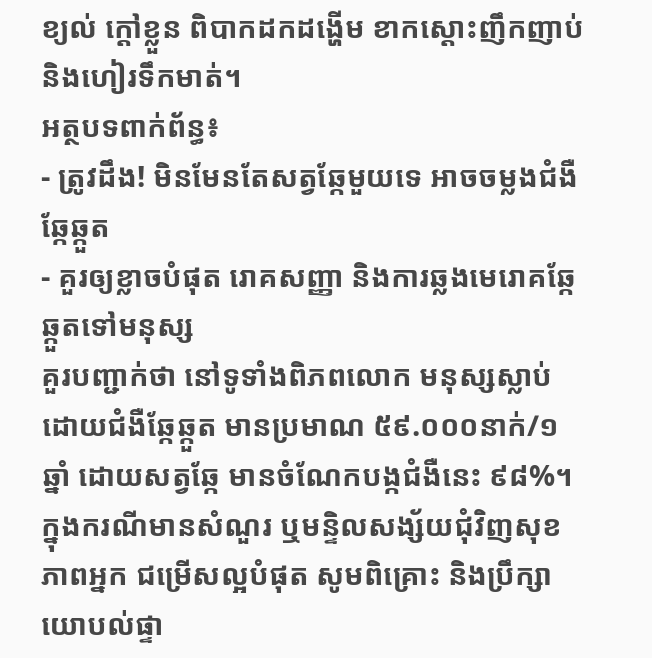ខ្យល់ ក្តៅខ្លួន ពិបាកដកដង្ហើម ខាកស្តោះញឹកញាប់ និងហៀរទឹកមាត់។
អត្ថបទពាក់ព័ន្ធ៖
- ត្រូវដឹង! មិនមែនតែសត្វឆ្កែមួយទេ អាចចម្លងជំងឺឆ្កែឆ្កួត
- គួរឲ្យខ្លាចបំផុត រោគសញ្ញា និងការឆ្លងមេរោគឆ្កែឆ្កួតទៅមនុស្ស
គួរបញ្ជាក់ថា នៅទូទាំងពិភពលោក មនុស្សស្លាប់ដោយជំងឺឆ្កែឆ្កួត មានប្រមាណ ៥៩.០០០នាក់/១ឆ្នាំ ដោយសត្វឆ្កែ មានចំណែកបង្កជំងឺនេះ ៩៨%។
ក្នុងករណីមានសំណួរ ឬមន្ទិលសង្ស័យជុំវិញសុខភាពអ្នក ជម្រើសល្អបំផុត សូមពិគ្រោះ និងប្រឹក្សាយោបល់ផ្ទា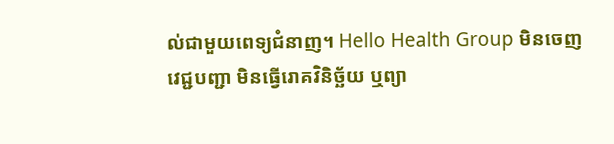ល់ជាមួយពេទ្យជំនាញ។ Hello Health Group មិនចេញវេជ្ជបញ្ជា មិនធ្វើរោគវិនិច្ឆ័យ ឬព្យា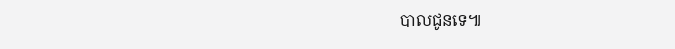បាលជូនទេ៕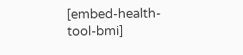[embed-health-tool-bmi]